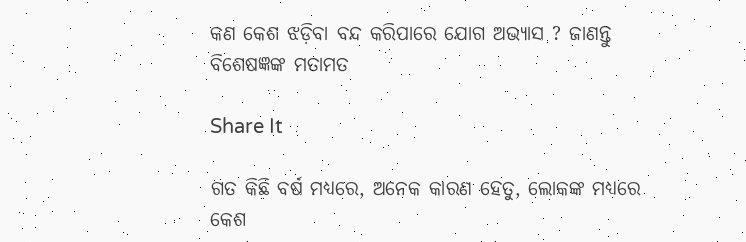କଣ କେଶ ଝଡ଼ିବା ବନ୍ଦ କରିପାରେ ଯୋଗ ଅଭ୍ୟାସ ? ଜାଣନ୍ତୁ ବିଶେଷଜ୍ଞଙ୍କ ମତାମତ

Share It

ଗତ କିଛି ବର୍ଷ ମଧ୍ୟରେ, ଅନେକ କାରଣ ହେତୁ, ଲୋକଙ୍କ ମଧ୍ୟରେ କେଶ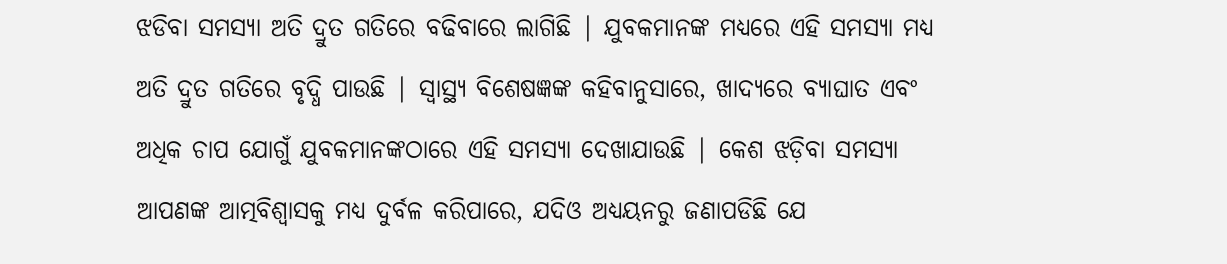ଝଡିବା ସମସ୍ୟା ଅତି ଦ୍ରୁତ ଗତିରେ ବଢିବାରେ ଲାଗିଛି | ଯୁବକମାନଙ୍କ ମଧ୍ୟରେ ଏହି ସମସ୍ୟା ମଧ୍ୟ ଅତି ଦ୍ରୁତ ଗତିରେ ବୃଦ୍ଧି ପାଉଛି | ସ୍ୱାସ୍ଥ୍ୟ ବିଶେଷଜ୍ଞଙ୍କ କହିବାନୁସାରେ, ଖାଦ୍ୟରେ ବ୍ୟାଘାତ ଏବଂ ଅଧିକ ଚାପ ଯୋଗୁଁ ଯୁବକମାନଙ୍କଠାରେ ଏହି ସମସ୍ୟା ଦେଖାଯାଉଛି | କେଶ ଝଡ଼ିବା ସମସ୍ୟା ଆପଣଙ୍କ ଆତ୍ମବିଶ୍ୱାସକୁ ମଧ୍ୟ ଦୁର୍ବଳ କରିପାରେ, ଯଦିଓ ଅଧ୍ୟୟନରୁ ଜଣାପଡିଛି ଯେ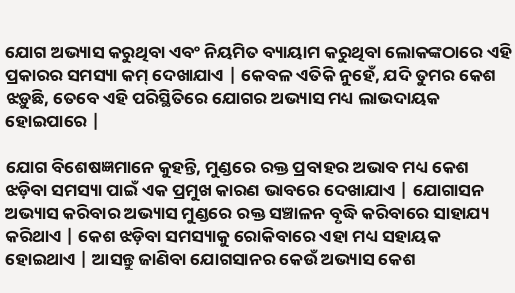ଯୋଗ ଅଭ୍ୟାସ କରୁଥିବା ଏବଂ ନିୟମିତ ବ୍ୟାୟାମ କରୁଥିବା ଲୋକଙ୍କଠାରେ ଏହି ପ୍ରକାରର ସମସ୍ୟା କମ୍ ଦେଖାଯାଏ | କେବଳ ଏତିକି ନୁହେଁ, ଯଦି ତୁମର କେଶ ଝଡ଼ୁଛି, ତେବେ ଏହି ପରିସ୍ଥିତିରେ ଯୋଗର ଅଭ୍ୟାସ ମଧ୍ୟ ଲାଭଦାୟକ ହୋଇପାରେ |

ଯୋଗ ବିଶେଷଜ୍ଞମାନେ କୁହନ୍ତି, ମୁଣ୍ଡରେ ରକ୍ତ ପ୍ରବାହର ଅଭାବ ମଧ୍ୟ କେଶ ଝଡ଼ିବା ସମସ୍ୟା ପାଇଁ ଏକ ପ୍ରମୁଖ କାରଣ ଭାବରେ ଦେଖାଯାଏ | ଯୋଗାସନ ଅଭ୍ୟାସ କରିବାର ଅଭ୍ୟାସ ମୁଣ୍ଡରେ ରକ୍ତ ସଞ୍ଚାଳନ ବୃଦ୍ଧି କରିବାରେ ସାହାଯ୍ୟ କରିଥାଏ | କେଶ ଝଡ଼ିବା ସମସ୍ୟାକୁ ରୋକିବାରେ ଏହା ମଧ୍ୟ ସହାୟକ ହୋଇଥାଏ | ଆସନ୍ତୁ ଜାଣିବା ଯୋଗସାନର କେଉଁ ଅଭ୍ୟାସ କେଶ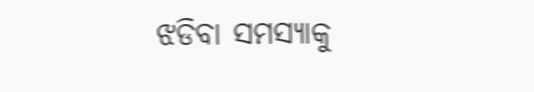ଝଡିବା ସମସ୍ୟାକୁ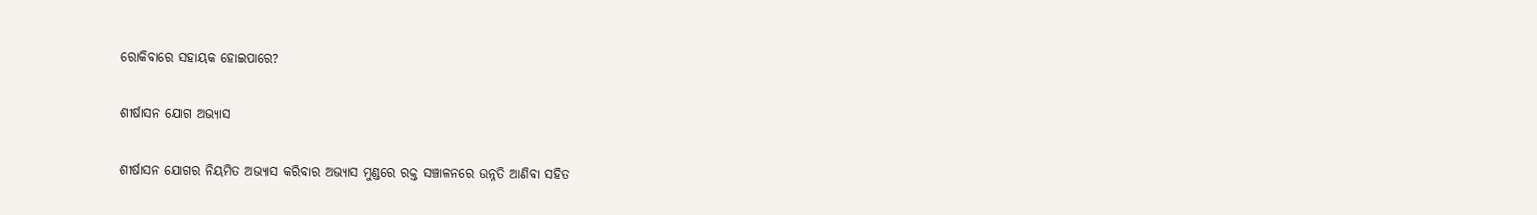ରୋକିବାରେ ସହାୟକ ହୋଇପାରେ?

ଶୀର୍ଷାସନ ଯୋଗ ଅଭ୍ୟାସ

ଶୀର୍ଷାସନ ଯୋଗର ନିୟମିତ ଅଭ୍ୟାସ କରିବାର ଅଭ୍ୟାସ ମୁଣ୍ଡରେ ରକ୍ତ ସଞ୍ଚାଳନରେ ଉନ୍ନତି ଆଣିବା ସହିତ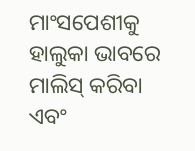ମାଂସପେଶୀକୁ ହାଲୁକା ଭାବରେ ମାଲିସ୍ କରିବା ଏବଂ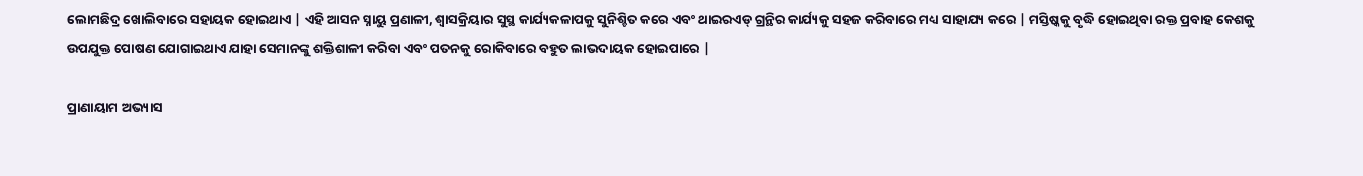ଲୋମଛିଦ୍ର ଖୋଲିବାରେ ସହାୟକ ହୋଇଥାଏ | ଏହି ଆସନ ସ୍ନାୟୁ ପ୍ରଣାଳୀ, ଶ୍ୱାସକ୍ରିୟାର ସୁସ୍ଥ କାର୍ଯ୍ୟକଳାପକୁ ସୁନିଶ୍ଚିତ କରେ ଏବଂ ଥାଇରଏଡ୍ ଗ୍ରନ୍ଥିର କାର୍ଯ୍ୟକୁ ସହଜ କରିବାରେ ମଧ୍ୟ ସାହାଯ୍ୟ କରେ | ମସ୍ତିଷ୍କକୁ ବୃଦ୍ଧି ହୋଇଥିବା ରକ୍ତ ପ୍ରବାହ କେଶକୁ ଉପଯୁକ୍ତ ପୋଷଣ ଯୋଗାଇଥାଏ ଯାହା ସେମାନଙ୍କୁ ଶକ୍ତିଶାଳୀ କରିବା ଏବଂ ପତନକୁ ରୋକିବାରେ ବହୁତ ଲାଭଦାୟକ ହୋଇପାରେ |

ପ୍ରାଣାୟାମ ଅଭ୍ୟାସ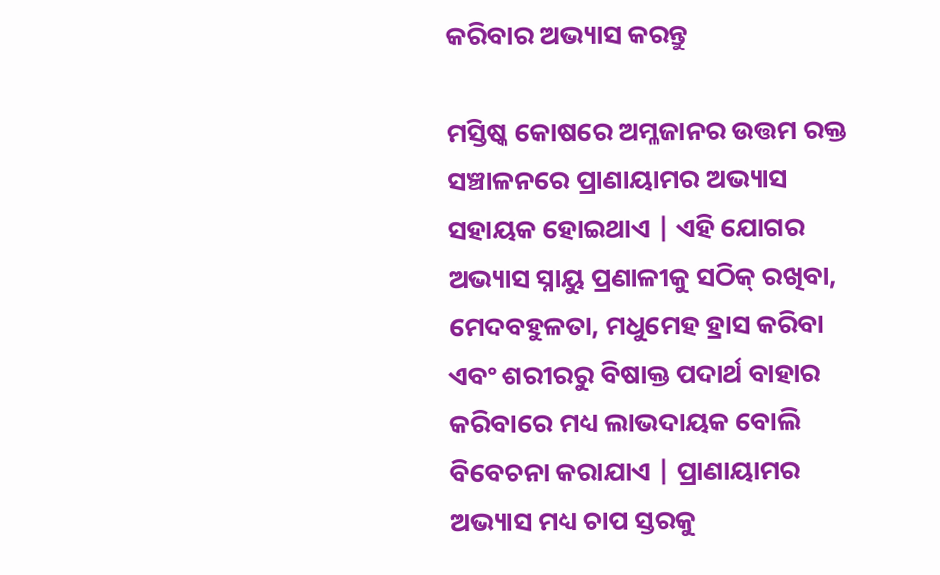କରିବାର ଅଭ୍ୟାସ କରନ୍ତୁ

ମସ୍ତିଷ୍କ କୋଷରେ ଅମ୍ଳଜାନର ଉତ୍ତମ ରକ୍ତ ସଞ୍ଚାଳନରେ ପ୍ରାଣାୟାମର ଅଭ୍ୟାସ ସହାୟକ ହୋଇଥାଏ | ଏହି ଯୋଗର ଅଭ୍ୟାସ ସ୍ନାୟୁ ପ୍ରଣାଳୀକୁ ସଠିକ୍ ରଖିବା, ମେଦବହୁଳତା, ମଧୁମେହ ହ୍ରାସ କରିବା ଏବଂ ଶରୀରରୁ ବିଷାକ୍ତ ପଦାର୍ଥ ବାହାର କରିବାରେ ମଧ୍ୟ ଲାଭଦାୟକ ବୋଲି ବିବେଚନା କରାଯାଏ | ପ୍ରାଣାୟାମର ଅଭ୍ୟାସ ମଧ୍ୟ ଚାପ ସ୍ତରକୁ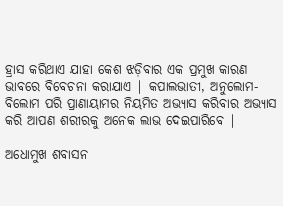ହ୍ରାସ କରିଥାଏ ଯାହା କେଶ ଝଡ଼ିବାର ଏକ ପ୍ରମୁଖ କାରଣ ଭାବରେ ବିବେଚନା କରାଯାଏ | କପାଲଭାତୀ, ଅନୁଲୋମ-ବିଲୋମ ପରି ପ୍ରାଣାୟାମର ନିୟମିତ ଅଭ୍ୟାସ କରିବାର ଅଭ୍ୟାସ କରି ଆପଣ ଶରୀରକୁ ଅନେକ ଲାଭ ଦେଇପାରିବେ |

ଅଧୋମୁଖ ଶବାସନ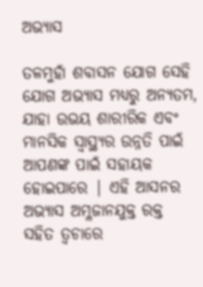ଅଭ୍ୟାସ

ତଳମୁହାଁ ଶବାସନ ଯୋଗ ସେହି ଯୋଗ ଅଭ୍ୟାସ ମଧ୍ୟରୁ ଅନ୍ୟତମ, ଯାହା ଉଭୟ ଶାରୀରିକ ଏବଂ ମାନସିକ ସ୍ୱାସ୍ଥ୍ୟର ଉନ୍ନତି ପାଇଁ ଆପଣଙ୍କ ପାଇଁ ସହାୟକ ହୋଇପାରେ | ଏହି ଆସନର ଅଭ୍ୟାସ ଅମ୍ଳଜାନଯୁକ୍ତ ରକ୍ତ ସହିତ ତ୍ୱଚାରେ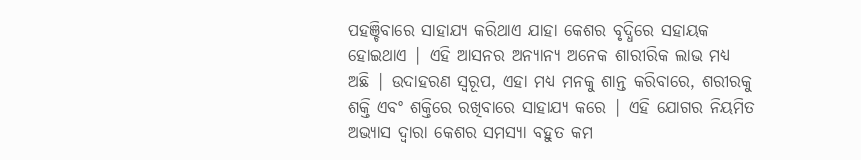ପହଞ୍ଚିବାରେ ସାହାଯ୍ୟ କରିଥାଏ ଯାହା କେଶର ବୃଦ୍ଧିରେ ସହାୟକ ହୋଇଥାଏ | ଏହି ଆସନର ଅନ୍ୟାନ୍ୟ ଅନେକ ଶାରୀରିକ ଲାଭ ମଧ୍ୟ ଅଛି | ଉଦାହରଣ ସ୍ୱରୂପ, ଏହା ମଧ୍ୟ ମନକୁ ଶାନ୍ତ କରିବାରେ, ଶରୀରକୁ ଶକ୍ତି ଏବଂ ଶକ୍ତିରେ ରଖିବାରେ ସାହାଯ୍ୟ କରେ | ଏହି ଯୋଗର ନିୟମିତ ଅଭ୍ୟାସ ଦ୍ୱାରା କେଶର ସମସ୍ୟା ବହୁତ କମ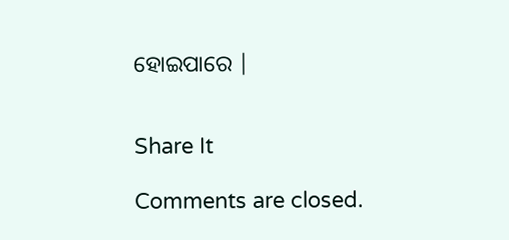ହୋଇପାରେ |


Share It

Comments are closed.